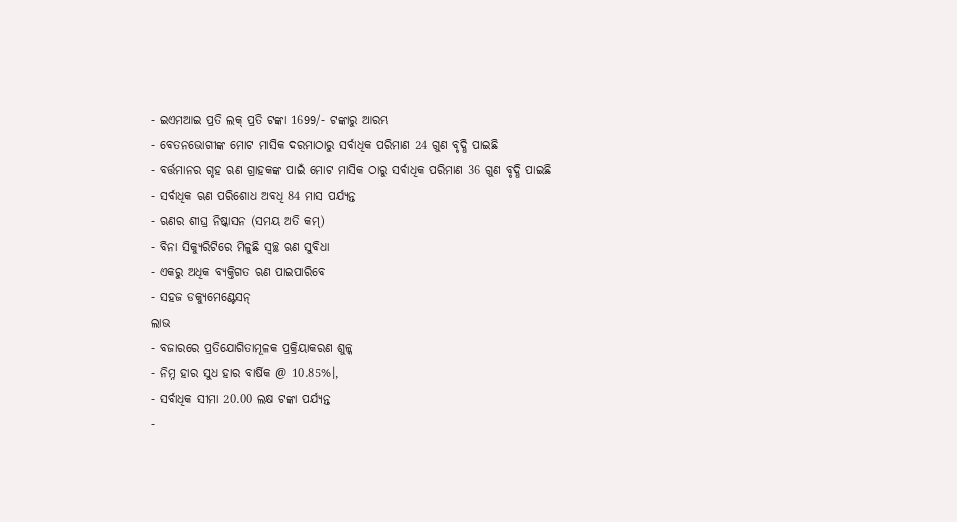- ଇଏମଆଇ ପ୍ରତି ଲକ୍ ପ୍ରତି ଟଙ୍କା 1699/- ଟଙ୍କାରୁ ଆରମ୍ଭ
- ବେତନଭୋଗୀଙ୍କ ମୋଟ ମାସିକ ଦରମାଠାରୁ ସର୍ବାଧିକ ପରିମାଣ 24 ଗୁଣ ବୃଦ୍ଧି ପାଇଛି
- ବର୍ତ୍ତମାନର ଗୃହ ଋଣ ଗ୍ରାହକଙ୍କ ପାଇଁ ମୋଟ ମାସିକ ଠାରୁ ସର୍ବାଧିକ ପରିମାଣ 36 ଗୁଣ ବୃଦ୍ଧି ପାଇଛି
- ସର୍ବାଧିକ ଋଣ ପରିଶୋଧ ଅବଧି 84 ମାସ ପର୍ଯ୍ୟନ୍ତ
- ଋଣର ଶୀଘ୍ର ନିଷ୍କାସନ (ସମୟ ଅତି କମ୍)
- ବିନା ସିକ୍ୟୁରିଟିରେ ମିଳୁଛି ସ୍ୱଚ୍ଛ ଋଣ ସୁବିଧା
- ଏକରୁ ଅଧିକ ବ୍ୟକ୍ତିଗତ ଋଣ ପାଇପାରିବେ
- ସହଜ ଡକ୍ୟୁମେଣ୍ଟେସନ୍
ଲାଭ
- ବଜାରରେ ପ୍ରତିଯୋଗିତାମୂଳକ ପ୍ରକ୍ରିୟାକରଣ ଶୁଳ୍କ
- ନିମ୍ନ ହାର ସୁଧ ହାର ବାର୍ଷିକ @ 10.85%।,
- ସର୍ବାଧିକ ସୀମା 20.00 ଲକ୍ଷ ଟଙ୍କା ପର୍ଯ୍ୟନ୍ତ
-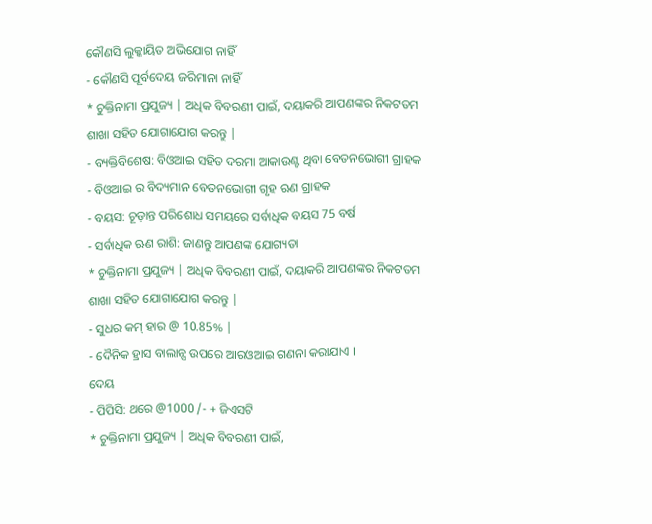କୌଣସି ଲୁକ୍କାୟିତ ଅଭିଯୋଗ ନାହିଁ
- କୌଣସି ପୂର୍ବଦେୟ ଜରିମାନା ନାହିଁ
* ଚୁକ୍ତିନାମା ପ୍ରଯୁଜ୍ୟ | ଅଧିକ ବିବରଣୀ ପାଇଁ, ଦୟାକରି ଆପଣଙ୍କର ନିକଟତମ ଶାଖା ସହିତ ଯୋଗାଯୋଗ କରନ୍ତୁ |
- ବ୍ୟକ୍ତିବିଶେଷ: ବିଓଆଇ ସହିତ ଦରମା ଆକାଉଣ୍ଟ ଥିବା ବେତନଭୋଗୀ ଗ୍ରାହକ
- ବିଓଆଇ ର ବିଦ୍ୟମାନ ବେତନଭୋଗୀ ଗୃହ ଋଣ ଗ୍ରାହକ
- ବୟସ: ଚୂଡ଼ାନ୍ତ ପରିଶୋଧ ସମୟରେ ସର୍ବାଧିକ ବୟସ 75 ବର୍ଷ
- ସର୍ବାଧିକ ଋଣ ରାଶି: ଜାଣନ୍ତୁ ଆପଣଙ୍କ ଯୋଗ୍ୟତା
* ଚୁକ୍ତିନାମା ପ୍ରଯୁଜ୍ୟ | ଅଧିକ ବିବରଣୀ ପାଇଁ, ଦୟାକରି ଆପଣଙ୍କର ନିକଟତମ ଶାଖା ସହିତ ଯୋଗାଯୋଗ କରନ୍ତୁ |
- ସୁଧର କମ୍ ହାର @ 10.85% |
- ଦୈନିକ ହ୍ରାସ ବାଲାନ୍ସ ଉପରେ ଆରଓଆଇ ଗଣନା କରାଯାଏ ।
ଦେୟ
- ପିପିସି: ଥରେ @1000 /- + ଜିଏସଟି
* ଚୁକ୍ତିନାମା ପ୍ରଯୁଜ୍ୟ | ଅଧିକ ବିବରଣୀ ପାଇଁ,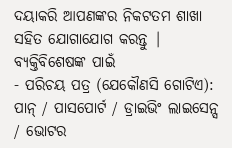ଦୟାକରି ଆପଣଙ୍କର ନିକଟତମ ଶାଖା ସହିତ ଯୋଗାଯୋଗ କରନ୍ତୁ |
ବ୍ୟକ୍ତିବିଶେଷଙ୍କ ପାଇଁ
- ପରିଚୟ ପତ୍ର (ଯେକୌଣସି ଗୋଟିଏ): ପାନ୍ / ପାସପୋର୍ଟ / ଡ୍ରାଇଭିଂ ଲାଇସେନ୍ସ / ଭୋଟର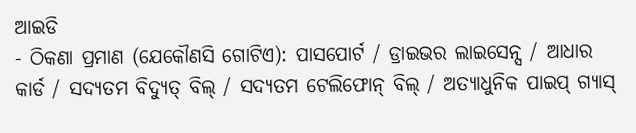ଆଇଡି
- ଠିକଣା ପ୍ରମାଣ (ଯେକୌଣସି ଗୋଟିଏ): ପାସପୋର୍ଟ / ଡ୍ରାଇଭର ଲାଇସେନ୍ସ / ଆଧାର କାର୍ଡ / ସଦ୍ୟତମ ବିଦ୍ୟୁତ୍ ବିଲ୍ / ସଦ୍ୟତମ ଟେଲିଫୋନ୍ ବିଲ୍ / ଅତ୍ୟାଧୁନିକ ପାଇପ୍ ଗ୍ୟାସ୍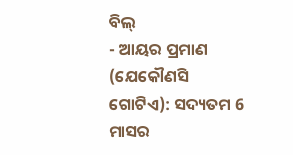ବିଲ୍
- ଆୟର ପ୍ରମାଣ (ଯେକୌଣସି ଗୋଟିଏ): ସଦ୍ୟତମ 6 ମାସର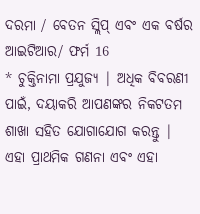ଦରମା / ବେତନ ସ୍ଲିପ୍ ଏବଂ ଏକ ବର୍ଷର ଆଇଟିଆର/ ଫର୍ମ 16
* ଚୁକ୍ତିନାମା ପ୍ରଯୁଜ୍ୟ | ଅଧିକ ବିବରଣୀ ପାଇଁ, ଦୟାକରି ଆପଣଙ୍କର ନିକଟତମ ଶାଖା ସହିତ ଯୋଗାଯୋଗ କରନ୍ତୁ |
ଏହା ପ୍ରାଥମିକ ଗଣନା ଏବଂ ଏହା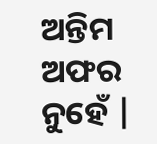ଅନ୍ତିମ ଅଫର ନୁହେଁ |